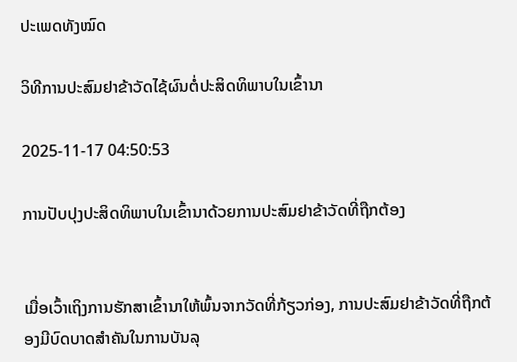ປະເພດທັງໝົດ

ວິທີການປະສົມຢາຂ້າວັດໄຊ້ຜົນຕໍ່ປະສິດທິພາບໃນເຂົ້ານາ

2025-11-17 04:50:53

ການປັບປຸງປະສິດທິພາບໃນເຂົ້ານາດ້ວຍການປະສົມຢາຂ້າວັດທີ່ຖືກຕ້ອງ


ເມື່ອເວົ້າເຖິງການຮັກສາເຂົ້ານາໃຫ້ພົ້ນຈາກວັດທີ່ກ້ຽວກ່ອງ, ການປະສົມຢາຂ້າວັດທີ່ຖືກຕ້ອງມີບົດບາດສຳຄັນໃນການບັນລຸ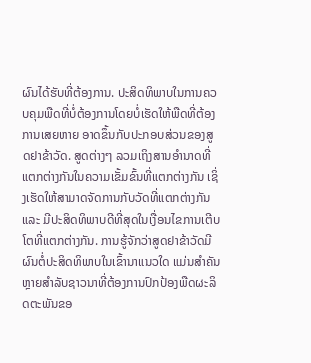ຜົນໄດ້ຮັບທີ່ຕ້ອງການ. ປະສິດທິພາບໃນການຄວບຄຸມພືດທີ່ບໍ່ຕ້ອງການໂດຍບໍ່ເຮັດໃຫ້ພືດທີ່ຕ້ອງການເສຍຫາຍ ອາດຂຶ້ນກັບປະກອບສ່ວນຂອງສູດຢາຂ້າວັດ. ສູດຕ່າງໆ ລວມເຖິງສານອຳນາດທີ່ແຕກຕ່າງກັນໃນຄວາມເຂັ້ມຂົ້ນທີ່ແຕກຕ່າງກັນ ເຊິ່ງເຮັດໃຫ້ສາມາດຈັດການກັບວັດທີ່ແຕກຕ່າງກັນ ແລະ ມີປະສິດທິພາບດີທີ່ສຸດໃນເງື່ອນໄຂການເຕີບໂຕທີ່ແຕກຕ່າງກັນ. ການຮູ້ຈັກວ່າສູດຢາຂ້າວັດມີຜົນຕໍ່ປະສິດທິພາບໃນເຂົ້ານາແນວໃດ ແມ່ນສຳຄັນຫຼາຍສຳລັບຊາວນາທີ່ຕ້ອງການປົກປ້ອງພືດຜະລິດຕະພັນຂອ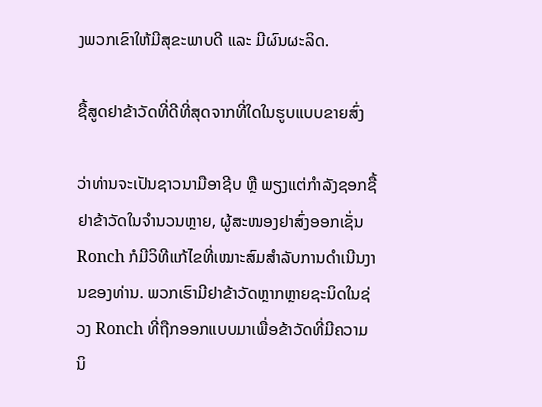ງພວກເຂົາໃຫ້ມີສຸຂະພາບດີ ແລະ ມີຜົນຜະລິດ.

ຊື້ສູດຢາຂ້າວັດທີ່ດີທີ່ສຸດຈາກທີ່ໃດໃນຮູບແບບຂາຍສົ່ງ

ວ່າທ່ານຈະເປັນຊາວນາມືອາຊີບ ຫຼື ພຽງແຕ່ກໍາລັງຊອກຊື້ຢາຂ້າວັດໃນຈໍານວນຫຼາຍ, ຜູ້ສະໜອງຢາສົ່ງອອກເຊັ່ນ Ronch ກໍມີວິທີແກ້ໄຂທີ່ເໝາະສົມສໍາລັບການດໍາເນີນງານຂອງທ່ານ. ພວກເຮົາມີຢາຂ້າວັດຫຼາກຫຼາຍຊະນິດໃນຊ່ວງ Ronch ທີ່ຖືກອອກແບບມາເພື່ອຂ້າວັດທີ່ມີຄວາມນິ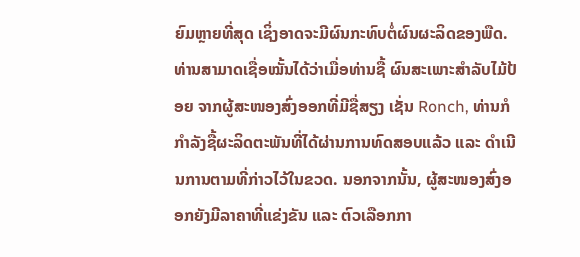ຍົມຫຼາຍທີ່ສຸດ ເຊິ່ງອາດຈະມີຜົນກະທົບຕໍ່ຜົນຜະລິດຂອງພືດ. ທ່ານສາມາດເຊື່ອໝັ້ນໄດ້ວ່າເມື່ອທ່ານຊື້ ຜົນສະເພາະສຳລັບໄມ້ປ້ອຍ ຈາກຜູ້ສະໜອງສົ່ງອອກທີ່ມີຊື່ສຽງ ເຊັ່ນ Ronch, ທ່ານກໍກໍາລັງຊື້ຜະລິດຕະພັນທີ່ໄດ້ຜ່ານການທົດສອບແລ້ວ ແລະ ດໍາເນີນການຕາມທີ່ກ່າວໄວ້ໃນຂວດ. ນອກຈາກນັ້ນ, ຜູ້ສະໜອງສົ່ງອອກຍັງມີລາຄາທີ່ແຂ່ງຂັນ ແລະ ຕົວເລືອກກາ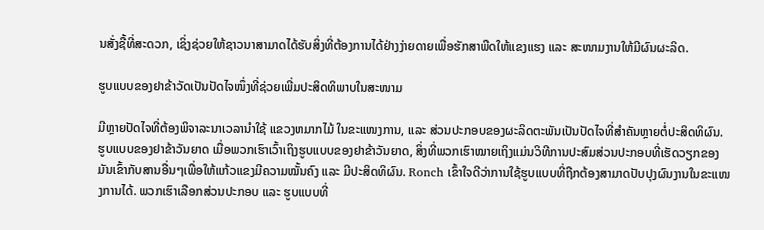ນສັ່ງຊື້ທີ່ສະດວກ, ເຊິ່ງຊ່ວຍໃຫ້ຊາວນາສາມາດໄດ້ຮັບສິ່ງທີ່ຕ້ອງການໄດ້ຢ່າງງ່າຍດາຍເພື່ອຮັກສາພືດໃຫ້ແຂງແຮງ ແລະ ສະໜາມງານໃຫ້ມີຜົນຜະລິດ.

ຮູບແບບຂອງຢາຂ້າວັດເປັນປັດໄຈໜຶ່ງທີ່ຊ່ວຍເພີ່ມປະສິດທິພາບໃນສະໜາມ

ມີຫຼາຍປັດໄຈທີ່ຕ້ອງພິຈາລະນາເວລານໍາໃຊ້ ແຂວງຫມາກໄມ້ ໃນຂະແໜງການ, ແລະ ສ່ວນປະກອບຂອງຜະລິດຕະພັນເປັນປັດໄຈທີ່ສຳຄັນຫຼາຍຕໍ່ປະສິດທິຜົນ. ຮູບແບບຂອງຢາຂ້າວັນຍາດ ເມື່ອພວກເຮົາເວົ້າເຖິງຮູບແບບຂອງຢາຂ້າວັນຍາດ, ສິ່ງທີ່ພວກເຮົາໝາຍເຖິງແມ່ນວິທີການປະສົມສ່ວນປະກອບທີ່ເຮັດວຽກຂອງມັນເຂົ້າກັບສານອື່ນໆເພື່ອໃຫ້ແກ້ວແຂງມີຄວາມໝັ້ນຄົງ ແລະ ມີປະສິດທິຜົນ. Ronch ເຂົ້າໃຈດີວ່າການໃຊ້ຮູບແບບທີ່ຖືກຕ້ອງສາມາດປັບປຸງຜົນງານໃນຂະແໜງການໄດ້. ພວກເຮົາເລືອກສ່ວນປະກອບ ແລະ ຮູບແບບທີ່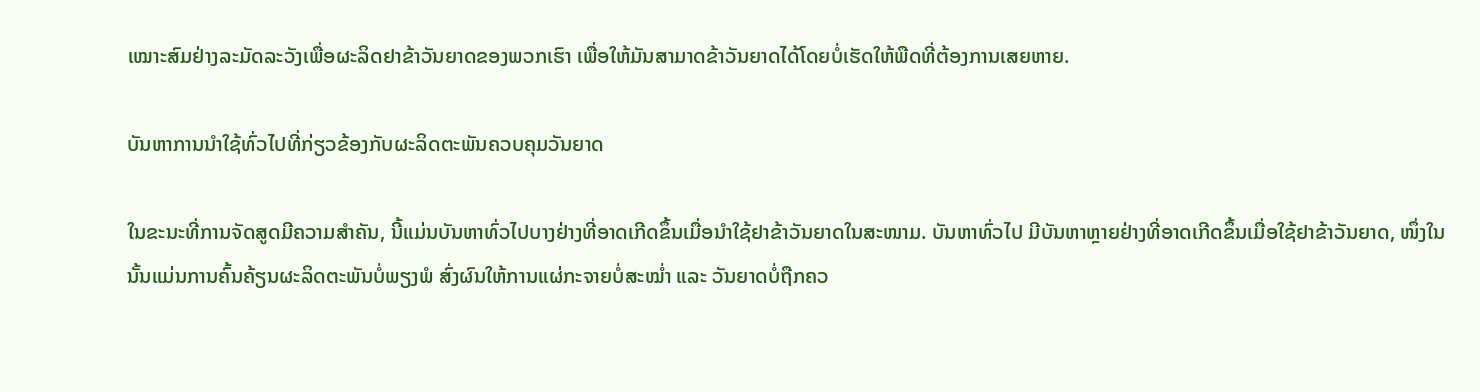ເໝາະສົມຢ່າງລະມັດລະວັງເພື່ອຜະລິດຢາຂ້າວັນຍາດຂອງພວກເຮົາ ເພື່ອໃຫ້ມັນສາມາດຂ້າວັນຍາດໄດ້ໂດຍບໍ່ເຮັດໃຫ້ພືດທີ່ຕ້ອງການເສຍຫາຍ.

ບັນຫາການນຳໃຊ້ທົ່ວໄປທີ່ກ່ຽວຂ້ອງກັບຜະລິດຕະພັນຄວບຄຸມວັນຍາດ

ໃນຂະນະທີ່ການຈັດສູດມີຄວາມສຳຄັນ, ນີ້ແມ່ນບັນຫາທົ່ວໄປບາງຢ່າງທີ່ອາດເກີດຂຶ້ນເມື່ອນຳໃຊ້ຢາຂ້າວັນຍາດໃນສະໜາມ. ບັນຫາທົ່ວໄປ ມີບັນຫາຫຼາຍຢ່າງທີ່ອາດເກີດຂຶ້ນເມື່ອໃຊ້ຢາຂ້າວັນຍາດ, ໜຶ່ງໃນນັ້ນແມ່ນການຄົ້ນຄ້ຽນຜະລິດຕະພັນບໍ່ພຽງພໍ ສົ່ງຜົນໃຫ້ການແຜ່ກະຈາຍບໍ່ສະໝໍ່າ ແລະ ວັນຍາດບໍ່ຖືກຄວ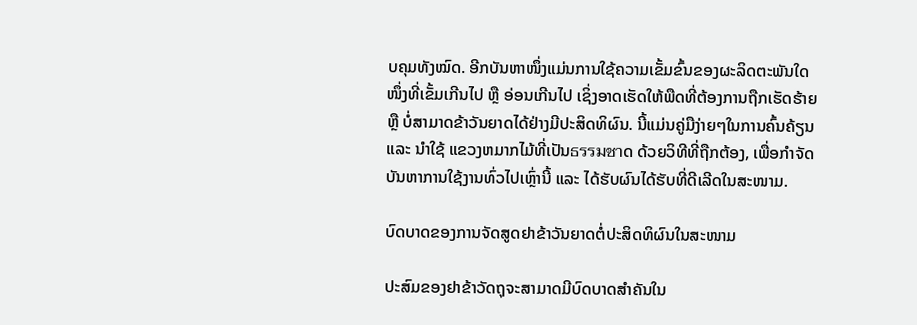ບຄຸມທັງໝົດ. ອີກບັນຫາໜຶ່ງແມ່ນການໃຊ້ຄວາມເຂັ້ມຂົ້ນຂອງຜະລິດຕະພັນໃດໜຶ່ງທີ່ເຂັ້ມເກີນໄປ ຫຼື ອ່ອນເກີນໄປ ເຊິ່ງອາດເຮັດໃຫ້ພືດທີ່ຕ້ອງການຖືກເຮັດຮ້າຍ ຫຼື ບໍ່ສາມາດຂ້າວັນຍາດໄດ້ຢ່າງມີປະສິດທິຜົນ. ນີ້ແມ່ນຄູ່ມືງ່າຍໆໃນການຄົ້ນຄ້ຽນ ແລະ ນຳໃຊ້ ແຂວງຫມາກໄມ້ທີ່ເປັນธรรมชาດ ດ້ວຍວິທີທີ່ຖືກຕ້ອງ, ເພື່ອກຳຈັດບັນຫາການໃຊ້ງານທົ່ວໄປເຫຼົ່ານີ້ ແລະ ໄດ້ຮັບຜົນໄດ້ຮັບທີ່ດີເລີດໃນສະໜາມ.

ບົດບາດຂອງການຈັດສູດຢາຂ້າວັນຍາດຕໍ່ປະສິດທິຜົນໃນສະໜາມ

ປະສົມຂອງຢາຂ້າວັດຖຸຈະສາມາດມີບົດບາດສຳຄັນໃນ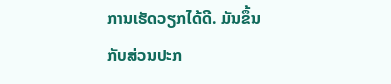ການເຮັດວຽກໄດ້ດີ. ມັນຂຶ້ນກັບສ່ວນປະກ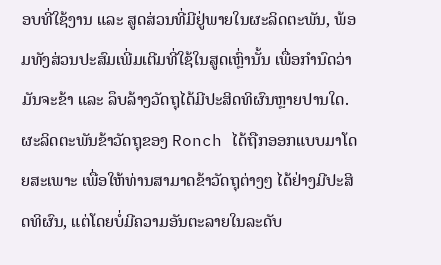ອບທີ່ໃຊ້ງານ ແລະ ສູດສ່ວນທີ່ມີຢູ່ພາຍໃນຜະລິດຕະພັນ, ພ້ອມທັງສ່ວນປະສົມເພີ່ມເຕີມທີ່ໃຊ້ໃນສູດເຫຼົ່ານັ້ນ ເພື່ອກຳນົດວ່າມັນຈະຂ້າ ແລະ ລຶບລ້າງວັດຖຸໄດ້ມີປະສິດທິຜົນຫຼາຍປານໃດ. ຜະລິດຕະພັນຂ້າວັດຖຸຂອງ Ronch ໄດ້ຖືກອອກແບບມາໂດຍສະເພາະ ເພື່ອໃຫ້ທ່ານສາມາດຂ້າວັດຖຸຕ່າງໆ ໄດ້ຢ່າງມີປະສິດທິຜົນ, ແຕ່ໂດຍບໍ່ມີຄວາມອັນຕະລາຍໃນລະດັບ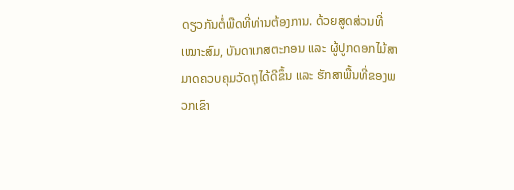ດຽວກັນຕໍ່ພືດທີ່ທ່ານຕ້ອງການ. ດ້ວຍສູດສ່ວນທີ່ເໝາະສົມ, ບັນດາເກສຕະກອນ ແລະ ຜູ້ປູກດອກໄມ້ສາມາດຄວບຄຸມວັດຖຸໄດ້ດີຂຶ້ນ ແລະ ຮັກສາພື້ນທີ່ຂອງພວກເຂົາ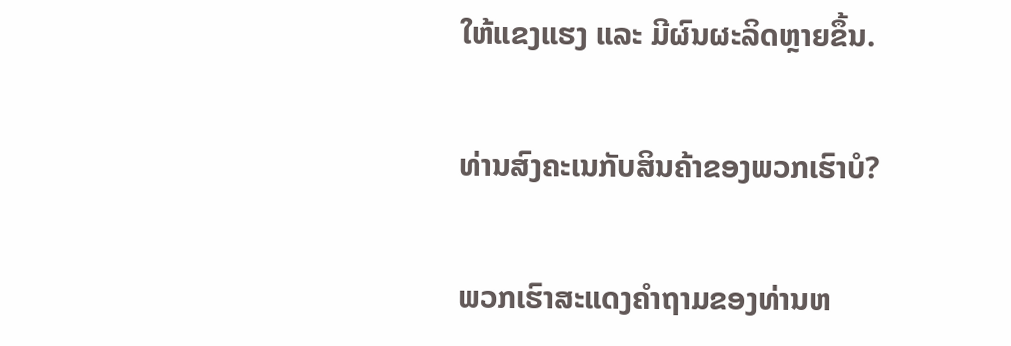ໃຫ້ແຂງແຮງ ແລະ ມີຜົນຜະລິດຫຼາຍຂຶ້ນ.

ທ່ານສົງຄະເນກັບສິນຄ້າຂອງພວກເຮົາບໍ?

ພວກເຮົາສະແດງຄໍາຖາມຂອງທ່ານຫ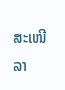ສະເໜີລາ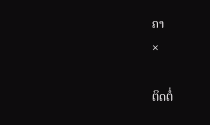ຄາ
×

ຕິດຕໍ່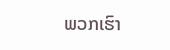ພວກເຮົາ